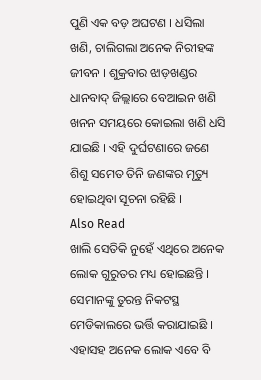ପୁଣି ଏକ ବଡ଼ ଅଘଟଣ । ଧସିଲା ଖଣି, ଚାଲିଗଲା ଅନେକ ନିରୀହଙ୍କ ଜୀବନ । ଶୁକ୍ରବାର ଝାଡ଼ଖଣ୍ଡର ଧାନବାଦ୍ ଜିଲ୍ଲାରେ ବେଆଇନ ଖଣି ଖନନ ସମୟରେ କୋଇଲା ଖଣି ଧସି ଯାଇଛି । ଏହି ଦୁର୍ଘଟଣାରେ ଜଣେ ଶିଶୁ ସମେତ ତିନି ଜଣଙ୍କର ମୃତ୍ୟୁ ହୋଇଥିବା ସୂଚନା ରହିଛି ।
Also Read
ଖାଲି ସେତିକି ନୁହେଁ ଏଥିରେ ଅନେକ ଲୋକ ଗୁରୁତର ମଧ୍ୟ ହୋଇଛନ୍ତି । ସେମାନଙ୍କୁ ତୁରନ୍ତ ନିକଟସ୍ଥ ମେଡିକାଲରେ ଭର୍ତ୍ତି କରାଯାଇଛି । ଏହାସହ ଅନେକ ଲୋକ ଏବେ ବି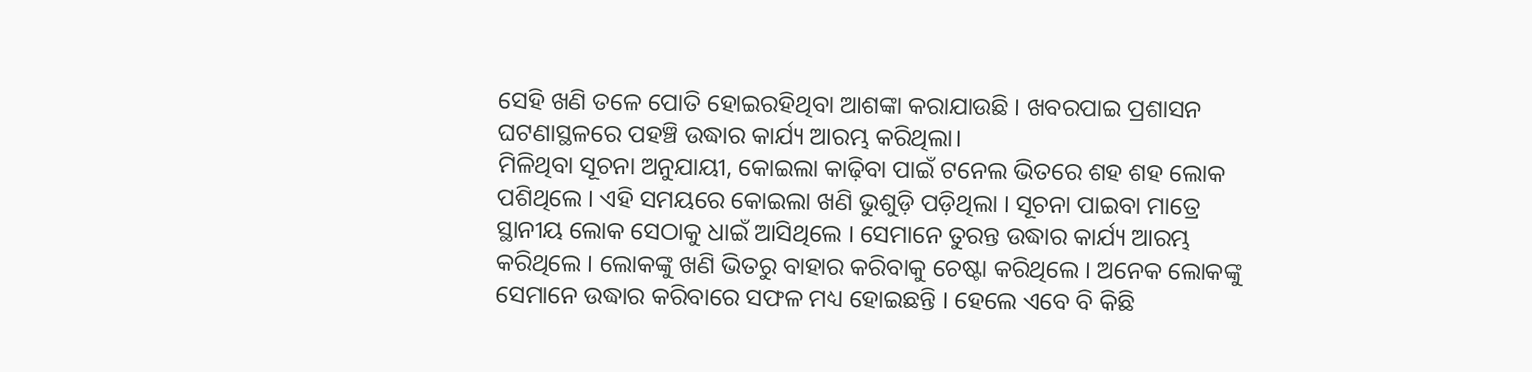ସେହି ଖଣି ତଳେ ପୋତି ହୋଇରହିଥିବା ଆଶଙ୍କା କରାଯାଉଛି । ଖବରପାଇ ପ୍ରଶାସନ ଘଟଣାସ୍ଥଳରେ ପହଞ୍ଚି ଉଦ୍ଧାର କାର୍ଯ୍ୟ ଆରମ୍ଭ କରିଥିଲା।
ମିଳିଥିବା ସୂଚନା ଅନୁଯାୟୀ, କୋଇଲା କାଢ଼ିବା ପାଇଁ ଟନେଲ ଭିତରେ ଶହ ଶହ ଲୋକ ପଶିଥିଲେ । ଏହି ସମୟରେ କୋଇଲା ଖଣି ଭୁଶୁଡ଼ି ପଡ଼ିଥିଲା । ସୂଚନା ପାଇବା ମାତ୍ରେ ସ୍ଥାନୀୟ ଲୋକ ସେଠାକୁ ଧାଇଁ ଆସିଥିଲେ । ସେମାନେ ତୁରନ୍ତ ଉଦ୍ଧାର କାର୍ଯ୍ୟ ଆରମ୍ଭ କରିଥିଲେ । ଲୋକଙ୍କୁ ଖଣି ଭିତରୁ ବାହାର କରିବାକୁ ଚେଷ୍ଟା କରିଥିଲେ । ଅନେକ ଲୋକଙ୍କୁ ସେମାନେ ଉଦ୍ଧାର କରିବାରେ ସଫଳ ମଧ୍ୟ ହୋଇଛନ୍ତି । ହେଲେ ଏବେ ବି କିଛି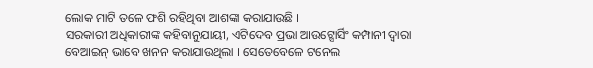ଲୋକ ମାଟି ତଳେ ଫଶି ରହିଥିବା ଆଶଙ୍କା କରାଯାଉଛି ।
ସରକାରୀ ଅଧିକାରୀଙ୍କ କହିବାନୁଯାୟୀ, ଏଟିଦେବ ପ୍ରଭା ଆଉଟ୍ସୋର୍ସିଂ କମ୍ପାନୀ ଦ୍ୱାରା ବେଆଇନ୍ ଭାବେ ଖନନ କରାଯାଉଥିଲା । ସେତେବେଳେ ଟନେଲ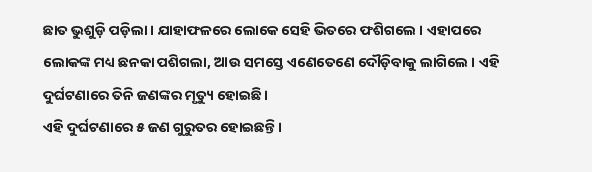ଛାତ ଭୁଶୁଡ଼ି ପଡ଼ିଲା । ଯାହାଫଳରେ ଲୋକେ ସେହି ଭିତରେ ଫଶିଗଲେ । ଏହାପରେ ଲୋକଙ୍କ ମଧ୍ୟ ଛନକା ପଶିଗଲା, ଆଉ ସମସ୍ତେ ଏଣେତେଣେ ଦୌଡ଼ିବାକୁ ଲାଗିଲେ । ଏହି ଦୁର୍ଘଟଣାରେ ତିନି ଜଣଙ୍କର ମୃତ୍ୟୁ ହୋଇଛି ।
ଏହି ଦୁର୍ଘଟଣାରେ ୫ ଜଣ ଗୁରୁତର ହୋଇଛନ୍ତି ।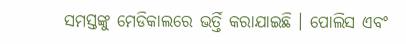ସମସ୍ତଙ୍କୁ ମେଡିକାଲରେ ଭର୍ତ୍ତି କରାଯାଇଛି । ପୋଲିସ ଏବଂ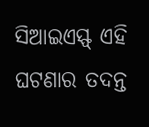ସିଆଇଏସ୍ଫ୍ ଏହି ଘଟଣାର ତଦନ୍ତ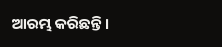ଆରମ୍ଭ କରିଛନ୍ତି ।